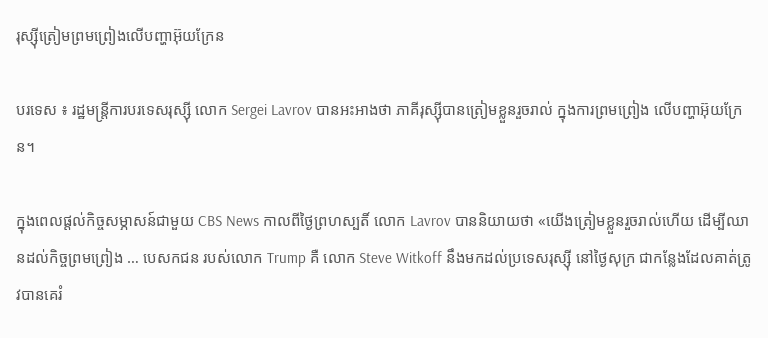រុស្ស៊ីត្រៀមព្រមព្រៀងលើបញ្ហាអ៊ុយក្រែន

បរទេស ៖ រដ្ឋមន្ត្រីការបរទេសរុស្ស៊ី លោក Sergei Lavrov បានអះអាងថា ភាគីរុស្ស៊ីបានត្រៀមខ្លួនរួចរាល់ ក្នុងការព្រមព្រៀង លើបញ្ហាអ៊ុយក្រែន។

ក្នុងពេលផ្តល់កិច្ចសម្ភាសន៍ជាមួយ CBS News កាលពីថ្ងៃព្រហស្បតិ៍ លោក Lavrov បាននិយាយថា «យើងត្រៀមខ្លួនរួចរាល់ហើយ ដើម្បីឈានដល់កិច្ចព្រមព្រៀង … បេសកជន របស់លោក Trump គឺ លោក Steve Witkoff នឹងមកដល់ប្រទេសរុស្ស៊ី នៅថ្ងៃសុក្រ ជាកន្លែងដែលគាត់ត្រូវបានគេរំ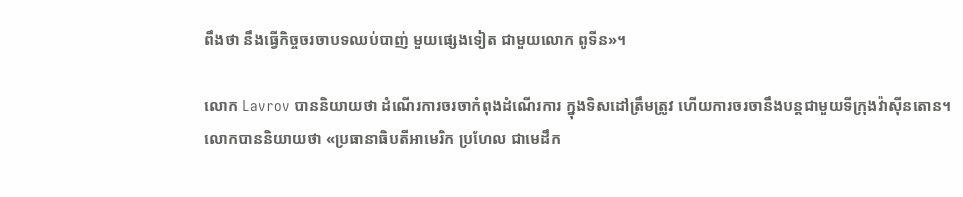ពឹងថា នឹងធ្វើកិច្ចចរចាបទឈប់បាញ់ មួយផ្សេងទៀត ជាមួយលោក ពូទីន»។

លោក Lavrov បាននិយាយថា ដំណើរការចរចាកំពុងដំណើរការ ក្នុងទិសដៅត្រឹមត្រូវ ហើយការចរចានឹងបន្តជាមួយទីក្រុងវ៉ាស៊ីនតោន។
លោកបាននិយាយថា «ប្រធានាធិបតីអាមេរិក ប្រហែល ជាមេដឹក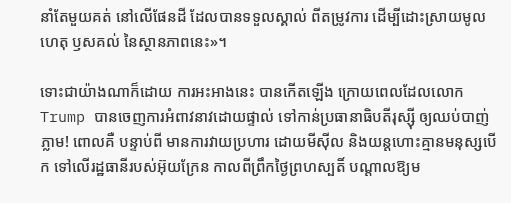នាំតែមួយគត់ នៅលើផែនដី ដែលបានទទួលស្គាល់ ពីតម្រូវការ ដើម្បីដោះស្រាយមូលហេតុ ឫសគល់ នៃស្ថានភាពនេះ»។

ទោះជាយ៉ាងណាក៏ដោយ ការអះអាងនេះ បានកើតឡើង ក្រោយពេលដែលលោក Trump បានចេញការអំពាវនាវដោយផ្ទាល់ ទៅកាន់ប្រធានាធិបតីរុស្ស៊ី ឲ្យឈប់បាញ់ភ្លាម! ពោលគឺ បន្ទាប់ពី មានការវាយប្រហារ ដោយមីស៊ីល និងយន្តហោះគ្មានមនុស្សបើក ទៅលើរដ្ឋធានីរបស់អ៊ុយក្រែន កាលពីព្រឹកថ្ងៃព្រហស្បតិ៍ បណ្តាលឱ្យម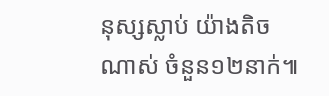នុស្សស្លាប់ យ៉ាងតិចណាស់ ចំនួន១២នាក់៕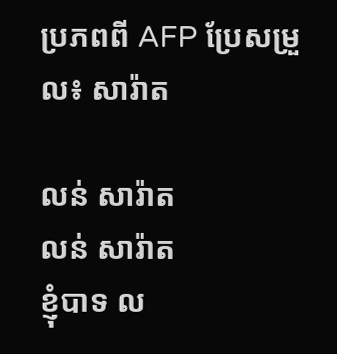ប្រភពពី AFP ប្រែសម្រួល៖ សារ៉ាត

លន់ សារ៉ាត
លន់ សារ៉ាត
ខ្ញុំបាទ ល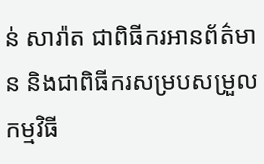ន់ សារ៉ាត ជាពិធីករអានព័ត៌មាន និងជាពិធីករសម្របសម្រួលកម្មវិធី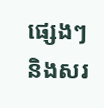ផ្សេងៗ និងសរ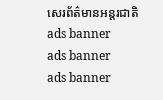សេរព័ត៌មានអន្តរជាតិ
ads banner
ads banner
ads banner